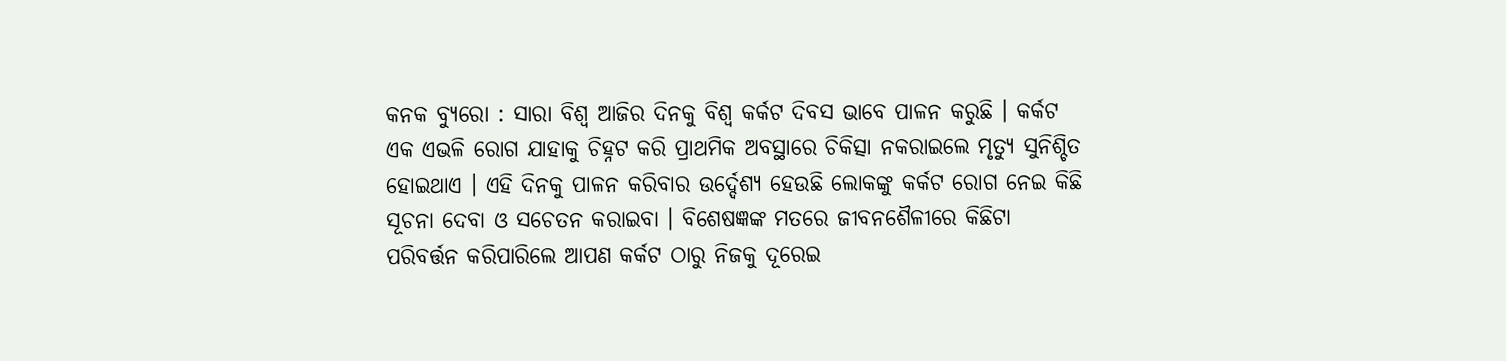କନକ ବ୍ୟୁରୋ : ସାରା ବିଶ୍ୱ ଆଜିର ଦିନକୁ ବିଶ୍ୱ କର୍କଟ ଦିବସ ଭାବେ ପାଳନ କରୁଛି । କର୍କଟ ଏକ ଏଭଳି ରୋଗ ଯାହାକୁ ଚିହ୍ନଟ କରି ପ୍ରାଥମିକ ଅବସ୍ଥାରେ ଚିକିତ୍ସା ନକରାଇଲେ ମୃତ୍ୟୁ ସୁନିଶ୍ଚିତ ହୋଇଥାଏ । ଏହି ଦିନକୁ ପାଳନ କରିବାର ଉର୍ଦ୍ଦେଶ୍ୟ ହେଉଛି ଲୋକଙ୍କୁ କର୍କଟ ରୋଗ ନେଇ କିଛି ସୂଚନା ଦେବା ଓ ସଚେତନ କରାଇବା । ବିଶେଷଜ୍ଞଙ୍କ ମତରେ ଜୀବନଶୈଳୀରେ କିଛିଟା ପରିବର୍ତ୍ତନ କରିପାରିଲେ ଆପଣ କର୍କଟ ଠାରୁ ନିଜକୁ ଦୂରେଇ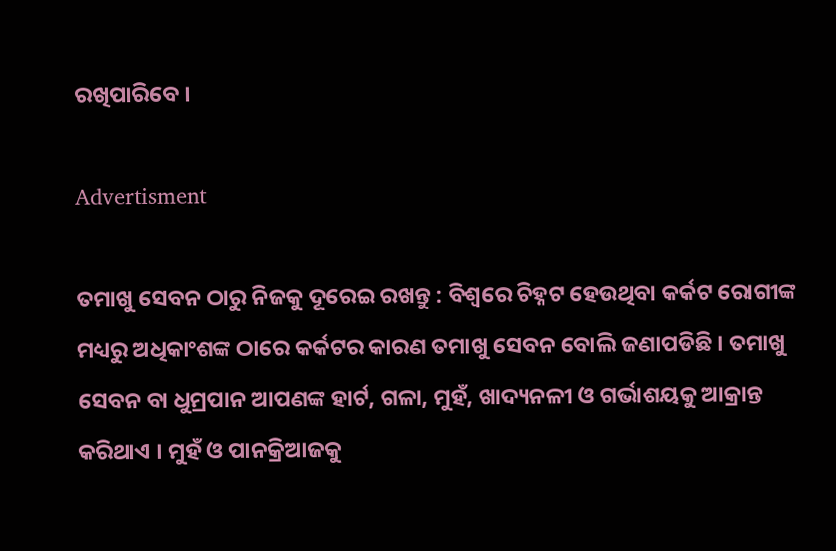ରଖିପାରିବେ ।

Advertisment

ତମାଖୁ ସେବନ ଠାରୁ ନିଜକୁ ଦୂରେଇ ରଖନ୍ତୁ : ବିଶ୍ୱରେ ଚିହ୍ନଟ ହେଉଥିବା କର୍କଟ ରୋଗୀଙ୍କ ମଧ୍ୟରୁ ଅଧିକାଂଶଙ୍କ ଠାରେ କର୍କଟର କାରଣ ତମାଖୁ ସେବନ ବୋଲି ଜଣାପଡିଛି । ତମାଖୁ ସେବନ ବା ଧୁମ୍ରପାନ ଆପଣଙ୍କ ହାର୍ଟ, ଗଳା, ମୁହଁ, ଖାଦ୍ୟନଳୀ ଓ ଗର୍ଭାଶୟକୁ ଆକ୍ରାନ୍ତ କରିଥାଏ । ମୁହଁ ଓ ପାନକ୍ରିଆଜକୁ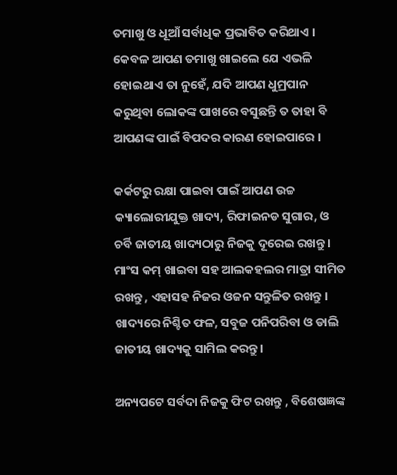ତମାଖୁ ଓ ଧୂଆଁ ସର୍ବାଧିକ ପ୍ରଭାବିତ କରିଥାଏ । କେବଳ ଆପଣ ତମାଖୁ ଖାଇଲେ ଯେ ଏଭଳି ହୋଇଥାଏ ତା ନୁହେଁ, ଯଦି ଆପଣ ଧୁମ୍ରପାନ କରୁଥିବା ଲୋକଙ୍କ ପାଖରେ ବସୁଛନ୍ତି ତ ତାହା ବି ଆପଣଙ୍କ ପାଇଁ ବିପଦର କାରଣ ହୋଇପାରେ ।

କର୍କଟରୁ ରକ୍ଷା ପାଇବା ପାଇଁ ଆପଣ ଉଚ୍ଚ କ୍ୟାଲୋରୀଯୁକ୍ତ ଖାଦ୍ୟ, ରିଫାଇନଡ ସୁଗାର, ଓ ଚର୍ବି ଜାତୀୟ ଖାଦ୍ୟଠାରୁ ନିଜକୁ ଦୂରେଇ ରଖନ୍ତୁ । ମାଂସ କମ୍ ଖାଇବା ସହ ଆଲକହଲର ମାତ୍ରା ସୀମିତ ରଖନ୍ତୁ , ଏହାସହ ନିଜର ଓଜନ ସନ୍ତୁଳିତ ରଖନ୍ତୁ । ଖାଦ୍ୟରେ ନିଶ୍ଚିତ ଫଳ, ସବୁଜ ପନିପରିବା ଓ ଡାଲି ଜାତୀୟ ଖାଦ୍ୟକୁ ସାମିଲ କରନ୍ତୁ ।

ଅନ୍ୟପଟେ ସର୍ବଦା ନିଜକୁ ଫିଟ ରଖନ୍ତୁ , ବିଶେଷଜ୍ଞଙ୍କ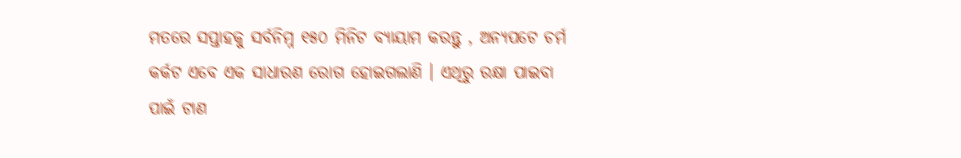ମତରେ ସପ୍ତାହକୁ ସର୍ବନିମ୍ନ ୧୫୦ ମିନିଟ ବ୍ୟାୟାମ କରନ୍ତୁ , ଅନ୍ୟପଟେ ଚର୍ମ କର୍କଟ ଏବେ ଏକ ସାଧାରଣ ରୋଗ ହୋଇଗଲାଣି । ଏଥିରୁ ରକ୍ଷା ପାଇବା ପାଇଁ ଟାଣ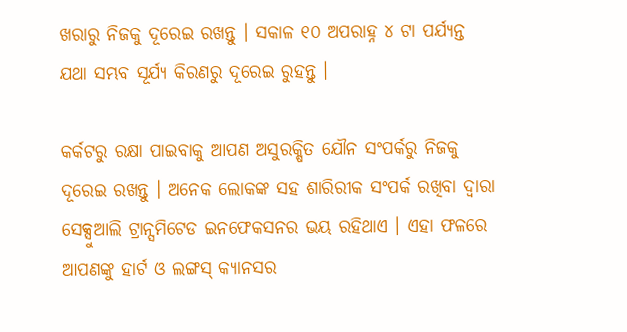ଖରାରୁ ନିଜକୁ ଦୂରେଇ ରଖନ୍ତୁ । ସକାଳ ୧୦ ଅପରାହ୍ନ ୪ ଟା ପର୍ଯ୍ୟନ୍ତ ଯଥା ସମ୍ଭବ ସୂର୍ଯ୍ୟ କିରଣରୁ ଦୂରେଇ ରୁହନ୍ତୁ ।

କର୍କଟରୁ ରକ୍ଷା ପାଇବାକୁ ଆପଣ ଅସୁରକ୍ଷିତ ଯୌନ ସଂପର୍କରୁ ନିଜକୁ ଦୂରେଇ ରଖନ୍ତୁ । ଅନେକ ଲୋକଙ୍କ ସହ ଶାରିରୀକ ସଂପର୍କ ରଖିବା ଦ୍ୱାରା ସେକ୍ସୁଆଲି ଟ୍ରାନ୍ସମିଟେଡ ଇନଫେକସନର ଭୟ ରହିଥାଏ । ଏହା ଫଳରେ ଆପଣଙ୍କୁ ହାର୍ଟ ଓ ଲଙ୍ଗସ୍ କ୍ୟାନସର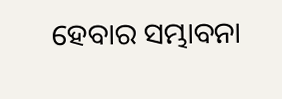ହେବାର ସମ୍ଭାବନା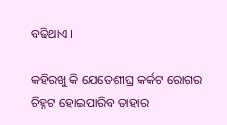ବଢିଥାଏ ।

କହିରଖୁ କି ଯେତେଶୀଘ୍ର କର୍କଟ ରୋଗର ଚିହ୍ନଟ ହୋଇପାରିବ ତାହାର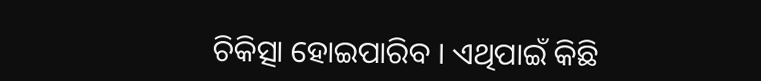ଚିକିତ୍ସା ହୋଇପାରିବ । ଏଥିପାଇଁ କିଛି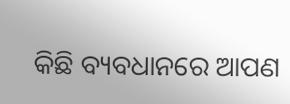କିଛି ବ୍ୟବଧାନରେ ଆପଣ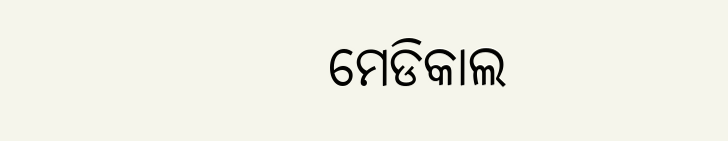ମେଡିକାଲ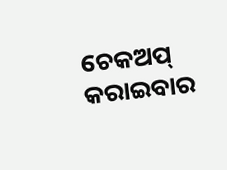ଚେକଅପ୍ କରାଇବାର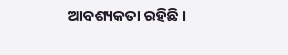ଆବଶ୍ୟକତା ରହିଛି ।